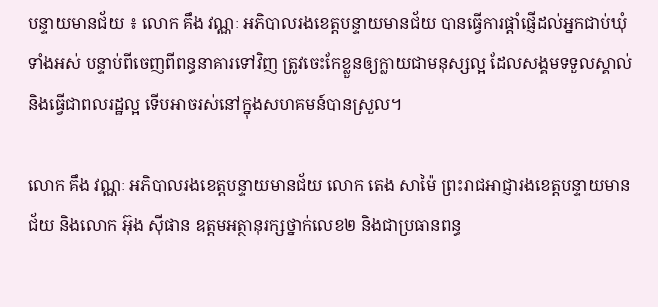បន្ទាយមានជ័យ ៖ លោក គឹង វណ្ណៈ អភិបាលរងខេត្តបន្ទាយមានជ័យ បានធ្វើការផ្តាំផ្ញើដល់អ្នកជាប់ឃុំទាំងអស់ បន្ទាប់ពីចេញពីពន្ធនាគារទៅវិញ ត្រូវចេះកែខ្លួនឲ្យក្លាយជាមនុស្សល្អ ដែលសង្គមទទួលស្គាល់ និងធ្វើជាពលរដ្ឋល្អ ទើបអាចរស់នៅក្នុងសហគមន៍បានស្រួល។

លោក គឹង វណ្ណៈ អភិបាលរងខេត្តបន្ទាយមានជ័យ លោក តេង សាម៉ៃ ព្រះរាជអាជ្ញារងខេត្តបន្ទាយមានជ័យ និងលោក អ៊ុង ស៊ីផាន ឧត្តមអត្ថានុរក្សថ្នាក់លេខ២ និងជាប្រធានពន្ធ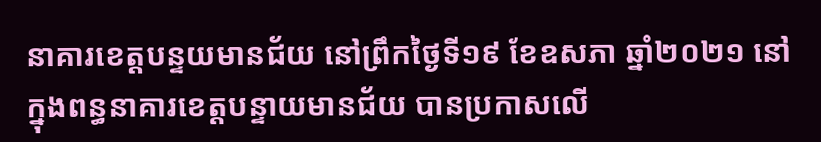នាគារខេត្តបន្ទយមានជ័យ នៅព្រឹកថ្ងៃទី១៩ ខែឧសភា ឆ្នាំ២០២១ នៅក្នុងពន្ធនាគារខេត្តបន្ទាយមានជ័យ បានប្រកាសលើ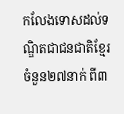កលែងទោសដល់ទណ្ឌិតជាជនជាតិខ្មែរចំនួន២៧នាក់ ពី៣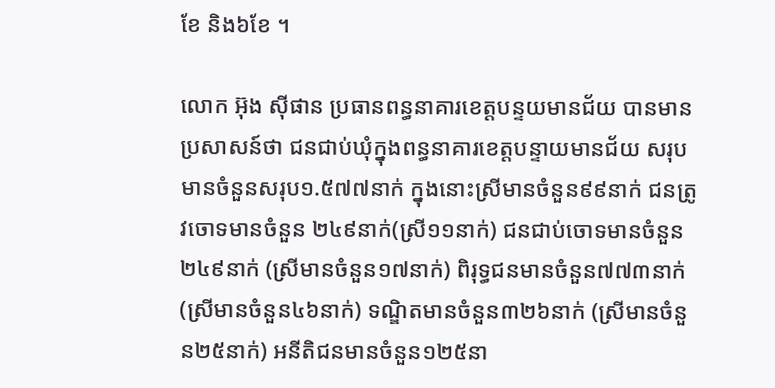ខែ និង៦ខែ ។

លោក អ៊ុង ស៊ីផាន ប្រធានពន្ធនាគារខេត្តបន្ទយមានជ័យ បានមានប្រសាសន៍ថា ជនជាប់ឃុំក្នុងពន្ធនាគារខេត្តបន្ទាយមានជ័យ សរុបមានចំនួនសរុប១.៥៧៧នាក់ ក្នុងនោះស្រីមានចំនួន៩៩នាក់ ជនត្រូវចោទមានចំនួន ២៤៩នាក់(ស្រី១១នាក់) ជនជាប់ចោទមានចំនួន២៤៩នាក់ (ស្រីមានចំនួន១៧នាក់) ពិរុទ្ធជនមានចំនួន៧៧៣នាក់ (ស្រីមានចំនួន៤៦នាក់) ទណ្ឌិតមានចំនួន៣២៦នាក់ (ស្រីមានចំនួន២៥នាក់) អនីតិជនមានចំនួន១២៥នា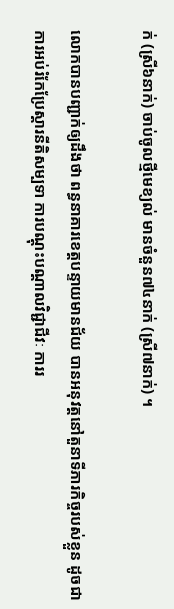ក់ (ស្រី៦នាក់) ចាប់ចូលថ្មីមេខ្យល់ មានចំនួន៧៤នាក់ (ស្រី៧នាក់) ។

លោកបានបញ្ជាក់ឲ្យដឹងថា ពន្ធនាគារខេត្តបន្ទាយមានជ័យ បានអនុវត្តនៅតួនាទីភារកិច្ចរបស់ខ្លួន ដូចជា ការអប់រំកែប្រែស្ដារនីតិសម្បទា ការបណ្ដុះបណ្ដាលវិជ្ជាជីវៈ ការរ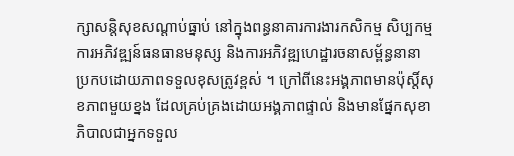ក្សាសន្តិសុខសណ្ដាប់ធ្នាប់ នៅក្នុងពន្ធនាគារការងារកសិកម្ម សិប្បកម្ម ការអភិវឌ្ឍន៍ធនធានមនុស្ស និងការអភិវឌ្ឍហេដ្ឋារចនាសម្ព័ន្ធនានា ប្រកបដោយភាពទទួលខុសត្រូវខ្ពស់ ។ ក្រៅពីនេះអង្គភាពមានប៉ុស្តិ៍សុខភាពមួយខ្នង ដែលគ្រប់គ្រងដោយអង្គភាពផ្ទាល់ និងមានផ្នែកសុខាភិបាលជាអ្នកទទួល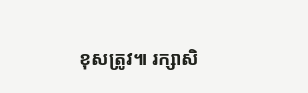ខុសត្រូវ៕ រក្សាសិ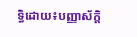ទ្ធិដោយ៖បញ្ញាស័ក្តិ